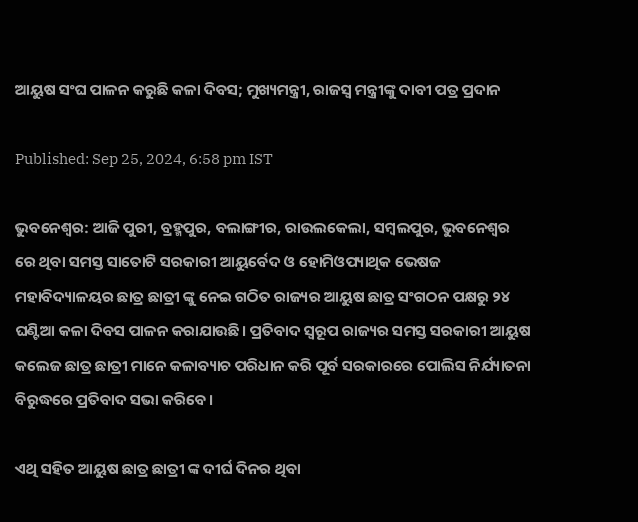ଆୟୁଷ ସଂଘ ପାଳନ କରୁଛି କଳା ଦିବସ; ମୁଖ୍ୟମନ୍ତ୍ରୀ, ରାଜସ୍ବ ମନ୍ତ୍ରୀଙ୍କୁ ଦାବୀ ପତ୍ର ପ୍ରଦାନ

Published: Sep 25, 2024, 6:58 pm IST

ଭୁବନେଶ୍ୱର: ଆଜି ପୁରୀ, ବ୍ରହ୍ମପୁର, ବଲାଙ୍ଗୀର, ରାଉଲକେଲା, ସମ୍ବଲପୁର, ଭୁବନେଶ୍ୱର ରେ ଥିବା ସମସ୍ତ ସାତୋଟି ସରକାରୀ ଆୟୁର୍ବେଦ ଓ ହୋମିଓପ୍ୟାଥିକ ଭେଷଜ ମହାବିଦ୍ୟାଳୟର ଛାତ୍ର ଛାତ୍ରୀ ଙ୍କୁ ନେଇ ଗଠିତ ରାଜ୍ୟର ଆୟୁଷ ଛାତ୍ର ସଂଗଠନ ପକ୍ଷରୁ ୨୪ ଘଣ୍ଟିଆ କଳା ଦିବସ ପାଳନ କରାଯାଉଛି। ପ୍ରତିବାଦ ସ୍ବରୂପ ରାଜ୍ୟର ସମସ୍ତ ସରକାରୀ ଆୟୁଷ କଲେଜ ଛାତ୍ର ଛାତ୍ରୀ ମାନେ କଳାବ୍ୟାଚ ପରିଧାନ କରି ପୂର୍ବ ସରକାରରେ ପୋଲିସ ନିର୍ଯ୍ୟାତନା ବିରୁଦ୍ଧରେ ପ୍ରତିବାଦ ସଭା କରିବେ।

ଏଥି ସହିତ ଆୟୁଷ ଛାତ୍ର ଛାତ୍ରୀ ଙ୍କ ଦୀର୍ଘ ଦିନର ଥିବା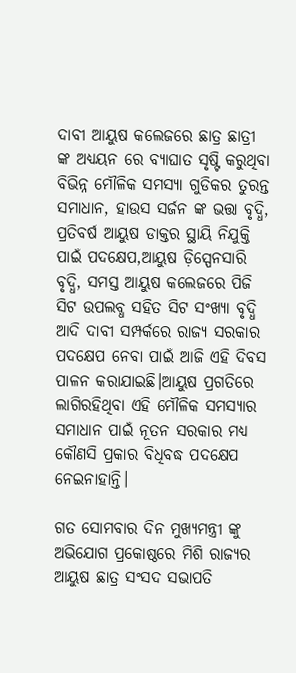ଦାବୀ ଆୟୁଷ କଲେଜରେ ଛାତ୍ର ଛାତ୍ରୀ ଙ୍କ ଅଧ୍ୟୟନ ରେ ବ୍ୟାଘାତ ସୃଷ୍ଟି କରୁଥିବା ବିଭିନ୍ନ ମୌଳିକ ସମସ୍ୟା ଗୁଡିକର ତୁରନ୍ତ ସମାଧାନ, ହାଉସ ସର୍ଜନ ଙ୍କ ଭତ୍ତା ବୃଦ୍ଧି, ପ୍ରତିବର୍ଷ ଆୟୁଷ ଡାକ୍ତର ସ୍ଥାୟି ନିଯୁକ୍ତି ପାଇଁ ପଦକ୍ଷେପ,ଆୟୁଷ ଡ଼ିସ୍ପେନସାରି ବୃଦ୍ଧି, ସମସ୍ତ ଆୟୁଷ କଲେଜରେ ପିଜି ସିଟ ଉପଲବ୍ଧ ସହିତ ସିଟ ସଂଖ୍ୟା ବୃଦ୍ଧି ଆଦି ଦାବୀ ସମ୍ପର୍କରେ ରାଜ୍ୟ ସରକାର ପଦକ୍ଷେପ ନେବା ପାଇଁ ଆଜି ଏହି ଦିବସ ପାଳନ କରାଯାଇଛି।ଆୟୁଷ ପ୍ରଗତିରେ ଲାଗିରହିଥିବା ଏହି ମୌଳିକ ସମସ୍ୟାର ସମାଧାନ ପାଇଁ ନୂତନ ସରକାର ମଧ୍ୟ କୌଣସି ପ୍ରକାର ବିଧିବଦ୍ଧ ପଦକ୍ଷେପ ନେଇନାହାନ୍ତି।

ଗତ ସୋମବାର ଦିନ ମୁଖ୍ୟମନ୍ତ୍ରୀ ଙ୍କୁ ଅଭିଯୋଗ ପ୍ରକୋଷ୍ଠରେ ମିଶି ରାଜ୍ୟର ଆୟୁଷ ଛାତ୍ର ସଂସଦ ସଭାପତି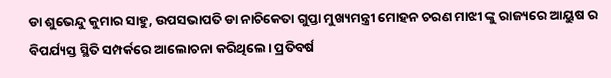ଡା ଶୁଭେନ୍ଦୁ କୁମାର ସାହୁ, ଉପସଭାପତି ଡା ନାଚିକେତା ଗୁପ୍ତା ମୁଖ୍ୟମନ୍ତ୍ରୀ ମୋହନ ଚରଣ ମାଝୀ ଙ୍କୁ ରାଜ୍ୟରେ ଆୟୁଷ ର ବିପର୍ଯ୍ୟସ୍ତ ସ୍ଥିତି ସମ୍ପର୍କରେ ଆଲୋଚନା କରିଥିଲେ। ପ୍ରତିବର୍ଷ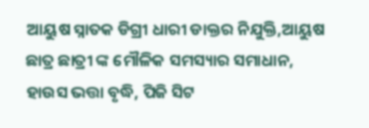ଆୟୁଷ ସ୍ନାତକ ଡିଗ୍ରୀ ଧାରୀ ଡାକ୍ତର ନିଯୁକ୍ତି,ଆୟୁଷ ଛାତ୍ର ଛାତ୍ରୀ ଙ୍କ ମୌଳିକ ସମସ୍ୟାର ସମାଧାନ, ହାଉସ ଭତ୍ତା ବୃଦ୍ଧି, ପିଜି ସିଟ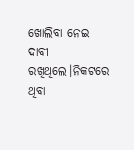ଖୋଲିବା ନେଇ ଦାବୀ ରଖିଥିଲେ।ନିକଟରେ ଥିବା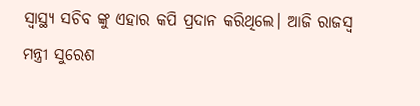ସ୍ୱାସ୍ଥ୍ୟ ସଚିବ ଙ୍କୁ ଏହାର କପି ପ୍ରଦାନ କରିଥିଲେ। ଆଜି ରାଜସ୍ୱ ମନ୍ତ୍ରୀ ସୁରେଶ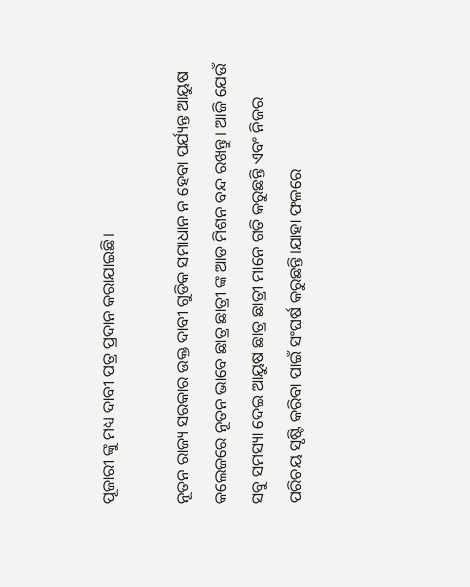ପୂଜାରୀ ଙ୍କୁ ମଧ୍ୟ ଦାବୀ ପତ୍ର ପ୍ରଦାନ କରାଯାଇଛି।

ନୂତନ ରାଜ୍ୟ ସରକାର ଉକ୍ତ ଦାବୀ ଗୁଡିକ ସମାଧାନ ନ ହେବା ପର୍ଯ୍ୟନ୍ତ ଆୟୁଷ କଲେଜରେ ନୂତନ ଭାବେ ଛାତ୍ର ଛାତ୍ରୀ ଙ୍କ ଆଡ ମିଶନ ବନ୍ଦ ରଖନ୍ତୁ । ଆଜି ଯେଉଁ ସବୁ ସମସ୍ୟା ଦେଇ ଆୟୁଷ ଛାତ୍ର ଛାତ୍ରୀ ମାନେ ଗତି କରୁଛନ୍ତି ଏବଂ ନିଜର ପରିଚୟ ସୃଷ୍ଟି କରିବା ପାଇଁ ସଂଘର୍ଷ କରୁଛନ୍ତି।ଯାହା ଫଳରେ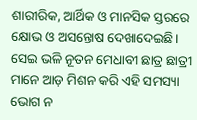ଶାରୀରିକ, ଆର୍ଥିକ ଓ ମାନସିକ ସ୍ତରରେ କ୍ଷୋଭ ଓ ଅସନ୍ତୋଷ ଦେଖାଦେଇଛି। ସେଇ ଭଳି ନୂତନ ମେଧାବୀ ଛାତ୍ର ଛାତ୍ରୀ ମାନେ ଆଡ଼ ମିଶନ କରି ଏହି ସମସ୍ୟା ଭୋଗ ନ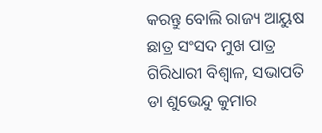କରନ୍ତୁ ବୋଲି ରାଜ୍ୟ ଆୟୁଷ ଛାତ୍ର ସଂସଦ ମୁଖ ପାତ୍ର ଗିରିଧାରୀ ବିଶ୍ୱାଳ, ସଭାପତି ଡା ଶୁଭେନ୍ଦୁ କୁମାର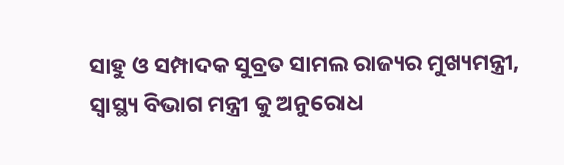ସାହୁ ଓ ସମ୍ପାଦକ ସୁବ୍ରତ ସାମଲ ରାଜ୍ୟର ମୁଖ୍ୟମନ୍ତ୍ରୀ, ସ୍ୱାସ୍ଥ୍ୟ ବିଭାଗ ମନ୍ତ୍ରୀ କୁ ଅନୁରୋଧ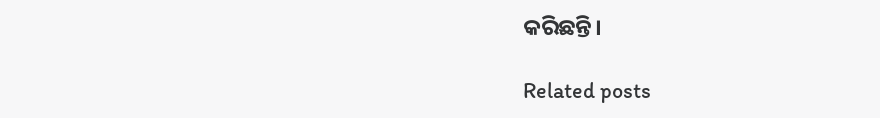କରିଛନ୍ତି।

Related posts